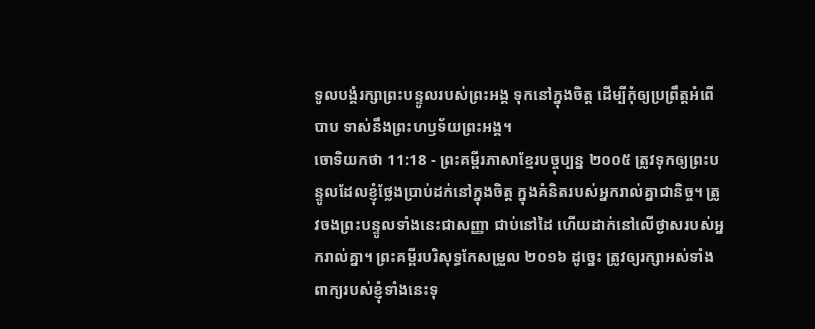ទូលបង្គំរក្សាព្រះបន្ទូលរបស់ព្រះអង្គ ទុកនៅក្នុងចិត្ត ដើម្បីកុំឲ្យប្រព្រឹត្តអំពើបាប ទាស់នឹងព្រះហឫទ័យព្រះអង្គ។
ចោទិយកថា 11:18 - ព្រះគម្ពីរភាសាខ្មែរបច្ចុប្បន្ន ២០០៥ ត្រូវទុកឲ្យព្រះបន្ទូលដែលខ្ញុំថ្លែងប្រាប់ដក់នៅក្នុងចិត្ត ក្នុងគំនិតរបស់អ្នករាល់គ្នាជានិច្ច។ ត្រូវចងព្រះបន្ទូលទាំងនេះជាសញ្ញា ជាប់នៅដៃ ហើយដាក់នៅលើថ្ងាសរបស់អ្នករាល់គ្នា។ ព្រះគម្ពីរបរិសុទ្ធកែសម្រួល ២០១៦ ដូច្នេះ ត្រូវឲ្យរក្សាអស់ទាំងពាក្យរបស់ខ្ញុំទាំងនេះទុ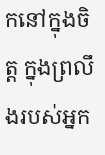កនៅក្នុងចិត្ត ក្នុងព្រលឹងរបស់អ្នក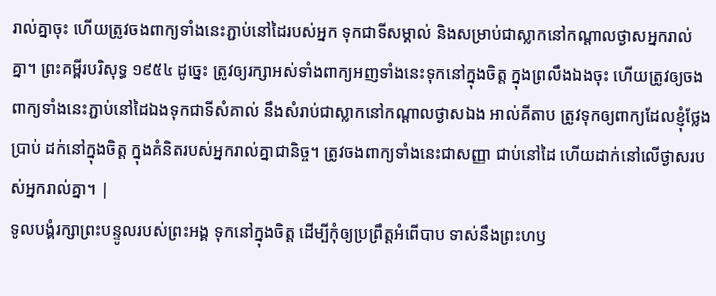រាល់គ្នាចុះ ហើយត្រូវចងពាក្យទាំងនេះភ្ជាប់នៅដៃរបស់អ្នក ទុកជាទីសម្គាល់ និងសម្រាប់ជាស្លាកនៅកណ្ដាលថ្ងាសអ្នករាល់គ្នា។ ព្រះគម្ពីរបរិសុទ្ធ ១៩៥៤ ដូច្នេះ ត្រូវឲ្យរក្សាអស់ទាំងពាក្យអញទាំងនេះទុកនៅក្នុងចិត្ត ក្នុងព្រលឹងឯងចុះ ហើយត្រូវឲ្យចងពាក្យទាំងនេះភ្ជាប់នៅដៃឯងទុកជាទីសំគាល់ នឹងសំរាប់ជាស្លាកនៅកណ្តាលថ្ងាសឯង អាល់គីតាប ត្រូវទុកឲ្យពាក្យដែលខ្ញុំថ្លែងប្រាប់ ដក់នៅក្នុងចិត្ត ក្នុងគំនិតរបស់អ្នករាល់គ្នាជានិច្ច។ ត្រូវចងពាក្យទាំងនេះជាសញ្ញា ជាប់នៅដៃ ហើយដាក់នៅលើថ្ងាសរបស់អ្នករាល់គ្នា។ |
ទូលបង្គំរក្សាព្រះបន្ទូលរបស់ព្រះអង្គ ទុកនៅក្នុងចិត្ត ដើម្បីកុំឲ្យប្រព្រឹត្តអំពើបាប ទាស់នឹងព្រះហឫ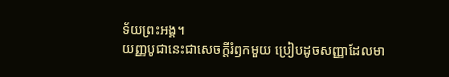ទ័យព្រះអង្គ។
យញ្ញបូជានេះជាសេចក្ដីរំឭកមួយ ប្រៀបដូចសញ្ញាដែលមា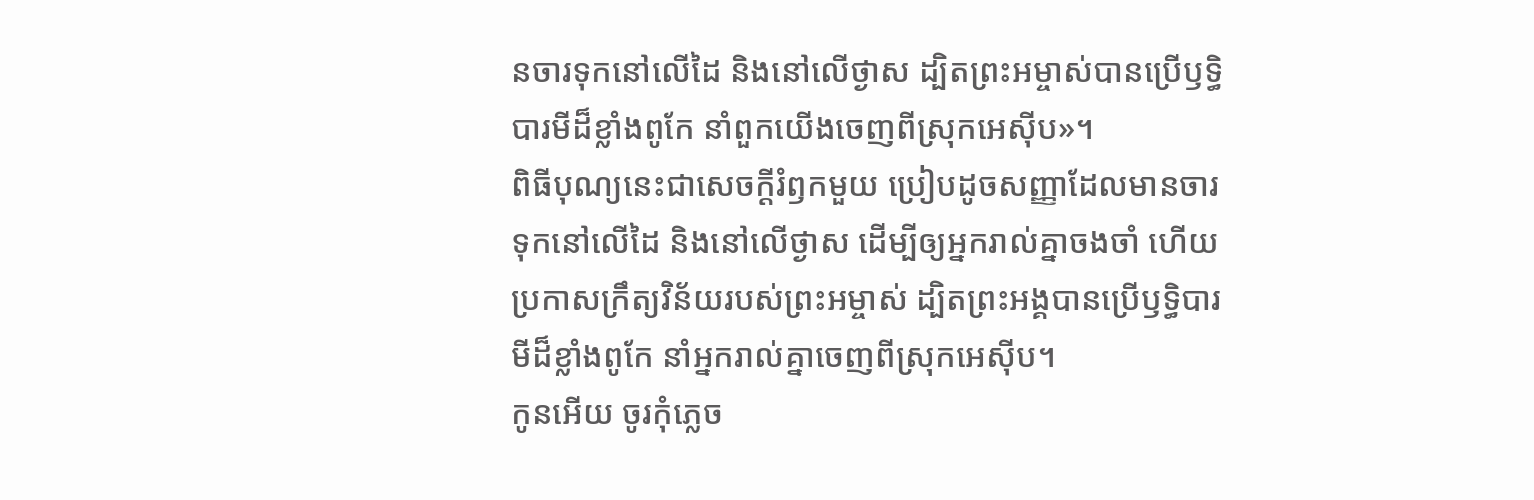នចារទុកនៅលើដៃ និងនៅលើថ្ងាស ដ្បិតព្រះអម្ចាស់បានប្រើឫទ្ធិបារមីដ៏ខ្លាំងពូកែ នាំពួកយើងចេញពីស្រុកអេស៊ីប»។
ពិធីបុណ្យនេះជាសេចក្ដីរំឭកមួយ ប្រៀបដូចសញ្ញាដែលមានចារទុកនៅលើដៃ និងនៅលើថ្ងាស ដើម្បីឲ្យអ្នករាល់គ្នាចងចាំ ហើយប្រកាសក្រឹត្យវិន័យរបស់ព្រះអម្ចាស់ ដ្បិតព្រះអង្គបានប្រើឫទ្ធិបារមីដ៏ខ្លាំងពូកែ នាំអ្នករាល់គ្នាចេញពីស្រុកអេស៊ីប។
កូនអើយ ចូរកុំភ្លេច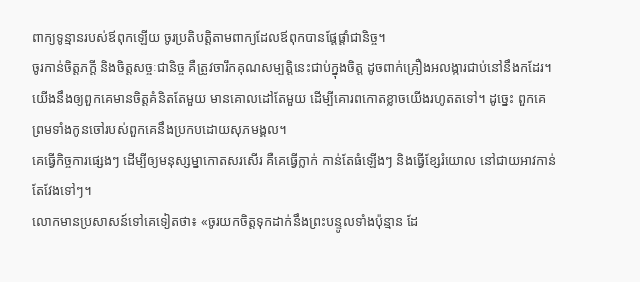ពាក្យទូន្មានរបស់ឪពុកឡើយ ចូរប្រតិបត្តិតាមពាក្យដែលឪពុកបានផ្ដែផ្ដាំជានិច្ច។
ចូរកាន់ចិត្តភក្ដី និងចិត្តសច្ចៈជានិច្ច គឺត្រូវចារឹកគុណសម្បត្តិនេះជាប់ក្នុងចិត្ត ដូចពាក់គ្រឿងអលង្ការជាប់នៅនឹងកដែរ។
យើងនឹងឲ្យពួកគេមានចិត្តគំនិតតែមួយ មានគោលដៅតែមួយ ដើម្បីគោរពកោតខ្លាចយើងរហូតតទៅ។ ដូច្នេះ ពួកគេ ព្រមទាំងកូនចៅរបស់ពួកគេនឹងប្រកបដោយសុភមង្គល។
គេធ្វើកិច្ចការផ្សេងៗ ដើម្បីឲ្យមនុស្សម្នាកោតសរសើរ គឺគេធ្វើក្លាក់ កាន់តែធំឡើងៗ និងធ្វើខ្សែរំយោល នៅជាយអាវកាន់តែវែងទៅៗ។
លោកមានប្រសាសន៍ទៅគេទៀតថា៖ «ចូរយកចិត្តទុកដាក់នឹងព្រះបន្ទូលទាំងប៉ុន្មាន ដែ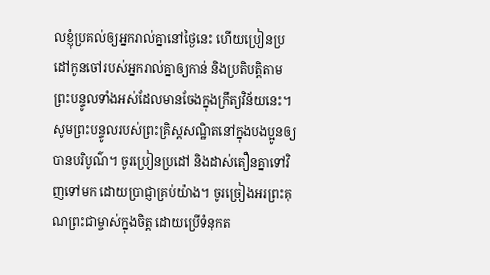លខ្ញុំប្រគល់ឲ្យអ្នករាល់គ្នានៅថ្ងៃនេះ ហើយប្រៀនប្រដៅកូនចៅរបស់អ្នករាល់គ្នាឲ្យកាន់ និងប្រតិបត្តិតាមព្រះបន្ទូលទាំងអស់ដែលមានចែងក្នុងក្រឹត្យវិន័យនេះ។
សូមព្រះបន្ទូលរបស់ព្រះគ្រិស្តសណ្ឋិតនៅក្នុងបងប្អូនឲ្យបានបរិបូណ៌។ ចូរប្រៀនប្រដៅ និងដាស់តឿនគ្នាទៅវិញទៅមក ដោយប្រាជ្ញាគ្រប់យ៉ាង។ ចូរច្រៀងអរព្រះគុណព្រះជាម្ចាស់ក្នុងចិត្ត ដោយប្រើទំនុកត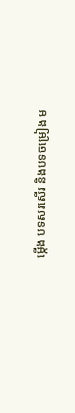ម្កើង បទសរសើរ និងបទចម្រៀង ម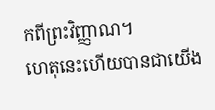កពីព្រះវិញ្ញាណ។
ហេតុនេះហើយបានជាយើង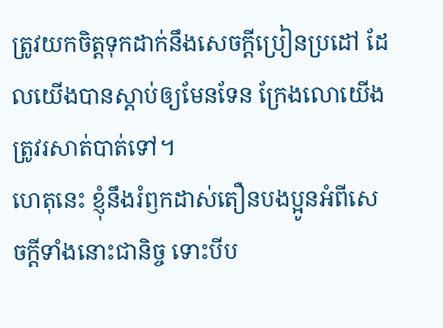ត្រូវយកចិត្តទុកដាក់នឹងសេចក្ដីប្រៀនប្រដៅ ដែលយើងបានស្ដាប់ឲ្យមែនទែន ក្រែងលោយើងត្រូវរសាត់បាត់ទៅ។
ហេតុនេះ ខ្ញុំនឹងរំឭកដាស់តឿនបងប្អូនអំពីសេចក្ដីទាំងនោះជានិច្ច ទោះបីប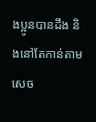ងប្អូនបានដឹង និងនៅតែកាន់តាមសេច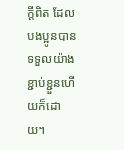ក្ដីពិត ដែលបងប្អូនបានទទួលយ៉ាងខ្ជាប់ខ្ជួនហើយក៏ដោយ។